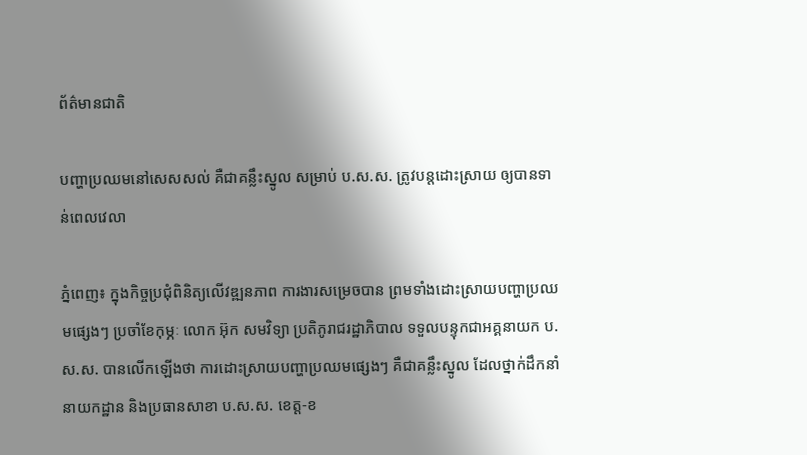ព័ត៌មានជាតិ

បញ្ហាប្រឈមនៅសេសសល់ គឺជាគន្លឹះស្នូល សម្រាប់ ប.ស.ស. ត្រូវបន្តដោះស្រាយ ឲ្យបានទាន់ពេលវេលា

ភ្នំពេញ៖ ក្នុងកិច្ចប្រជុំពិនិត្យលើវឌ្ឍនភាព ការងារសម្រេចបាន ព្រមទាំងដោះស្រាយបញ្ហាប្រឈមផ្សេងៗ ប្រចាំខែកុម្ភៈ លោក អ៊ុក សមវិទ្យា ប្រតិភូរាជរដ្ឋាភិបាល ទទួលបន្ទុកជាអគ្គនាយក ប.ស.ស. បានលើកឡើងថា ការដោះស្រាយបញ្ហាប្រឈមផ្សេងៗ គឺជាគន្លឹះស្នូល ដែលថ្នាក់ដឹកនាំនាយកដ្ឋាន និងប្រធានសាខា ប.ស.ស. ខេត្ត-ខ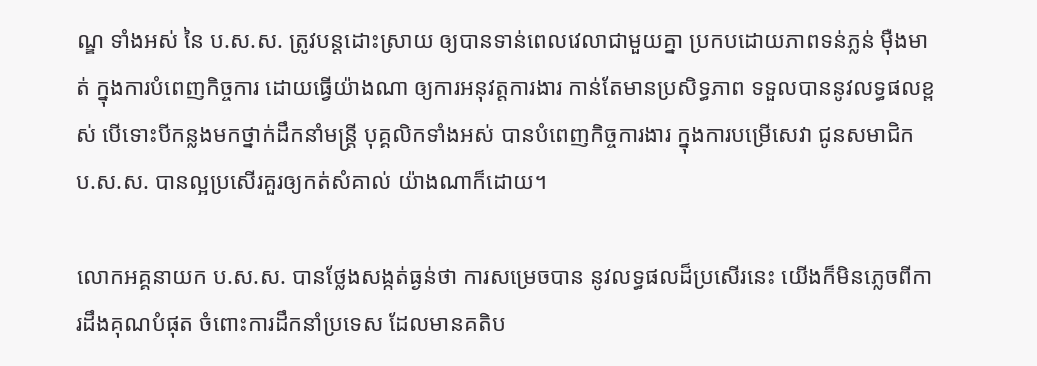ណ្ឌ ទាំងអស់ នៃ ប.ស.ស. ត្រូវបន្តដោះស្រាយ ឲ្យបានទាន់ពេលវេលាជាមួយគ្នា ប្រកបដោយភាពទន់ភ្លន់ ម៉ឺងមាត់ ក្នុងការបំពេញកិច្ចការ ដោយធ្វើយ៉ាងណា ឲ្យការអនុវត្តការងារ កាន់តែមានប្រសិទ្ធភាព ទទួលបាននូវលទ្ធផលខ្ពស់ បើទោះបីកន្លងមកថ្នាក់ដឹកនាំមន្ត្រី បុគ្គលិកទាំងអស់ បានបំពេញកិច្ចការងារ ក្នុងការបម្រើសេវា ជូនសមាជិក ប.ស.ស. បានល្អប្រសើរគួរឲ្យកត់សំគាល់ យ៉ាងណាក៏ដោយ។

លោកអគ្គនាយក ប.ស.ស. បានថ្លែងសង្កត់ធ្ងន់ថា ការសម្រេចបាន នូវលទ្ធផលដ៏ប្រសើរនេះ យើងក៏មិនភ្លេចពីការដឹងគុណបំផុត ចំពោះការដឹកនាំប្រទេស ដែលមានគតិប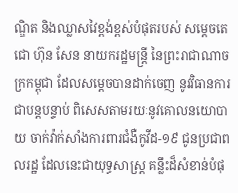ណ្ឌិត និងឈ្លាសវៃខ្ពង់ខ្ពស់បំផុតរបស់ សម្តេចតេជោ ហ៊ុន សែន នាយករដ្ឋមន្រ្តី នៃព្រះរាជាណាចក្រកម្ពុជា ដែលសម្តេចបានដាក់ចេញ នូវវិធានការជាបន្ដបន្ទាប់ ពិសេសតាមរយៈនូវគោលនយោបាយ ចាក់វ៉ាក់សាំងការពារជំងឺកូវីដ-១៩ ជូនប្រជាពលរដ្ឋ ដែលនេះជាយុទ្ធសាស្រ្ត គន្លឹះដ៏សំខាន់បំផុ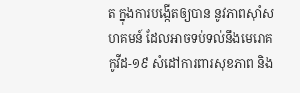ត ក្នុងការបង្កើតឲ្យបាន នូវភាពស៊ាំសហគមន៍ ដែលអាចទប់ទល់នឹងមេរោគកូវីដ-១៩ សំដៅការពារសុខភាព និង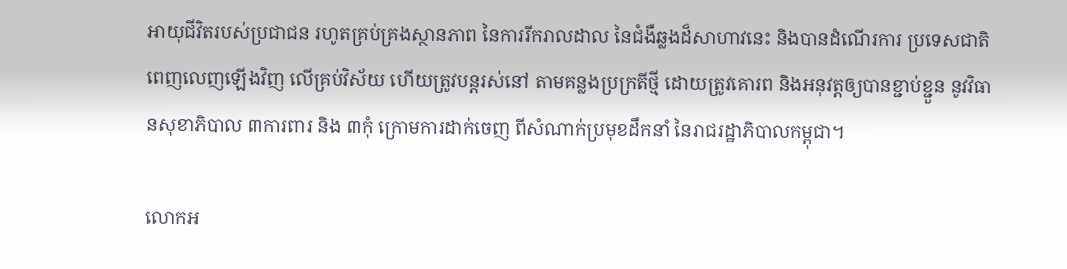អាយុជីវិតរបស់ប្រជាជន រហូតគ្រប់គ្រងស្ថានភាព នៃការរីករាលដាល នៃជំងឺឆ្លងដ៏សាហាវនេះ និងបានដំណើរការ ប្រទេសជាតិពេញលេញឡើងវិញ លើគ្រប់វិស័យ ហើយត្រូវបន្តរស់នៅ តាមគន្លងប្រក្រតីថ្មី ដោយត្រូវគោរព និងអនុវត្តឲ្យបានខ្ជាប់ខ្ជួន នូវវិធានសុខាភិបាល ៣ការពារ និង ៣កុំ ក្រោមការដាក់ចេញ ពីសំណាក់ប្រមុខដឹកនាំ នៃរាជរដ្ឋាភិបាលកម្ពុជា។

លោកអ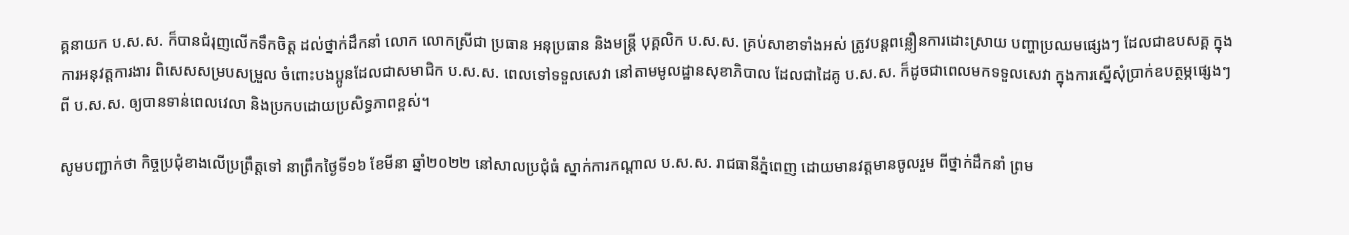គ្គនាយក ប.ស.ស. ក៏បានជំរុញលើកទឹកចិត្ត ដល់ថ្នាក់ដឹកនាំ លោក លោកស្រីជា ប្រធាន អនុប្រធាន និងមន្រ្តី បុគ្គលិក ប.ស.ស. គ្រប់សាខាទាំងអស់ ត្រូវបន្តពន្លឿនការដោះស្រាយ បញ្ហាប្រឈមផ្សេងៗ ដែលជាឧបសគ្គ ក្នុងការអនុវត្តការងារ ពិសេសសម្របសម្រួល ចំពោះបងប្អូនដែលជាសមាជិក ប.ស.ស. ពេលទៅទទួលសេវា នៅតាមមូលដ្ឋានសុខាភិបាល ដែលជាដៃគូ ប.ស.ស. ក៏ដូចជាពេលមកទទួលសេវា ក្នុងការស្នើសុំប្រាក់ឧបត្ថម្ភផ្សេងៗ ពី ប.ស.ស. ឲ្យបានទាន់ពេលវេលា និងប្រកបដោយប្រសិទ្ធភាពខ្ពស់។

សូមបញ្ជាក់ថា កិច្ចប្រជុំខាងលើប្រព្រឹត្តទៅ នាព្រឹកថ្ងៃទី១៦ ខែមីនា ឆ្នាំ២០២២ នៅសាលប្រជុំធំ ស្នាក់ការកណ្តាល ប.ស.ស. រាជធានីភ្នំពេញ ដោយមានវត្តមានចូលរួម ពីថ្នាក់ដឹកនាំ ព្រម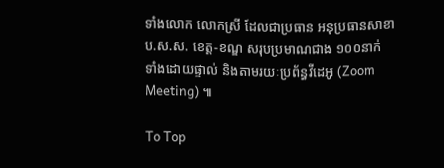ទាំងលោក លោកស្រី ដែលជាប្រធាន អនុប្រធានសាខា ប.ស.ស. ខេត្ត-ខណ្ឌ សរុបប្រមាណជាង ១០០នាក់ ទាំងដោយផ្ទាល់ និងតាមរយៈប្រព័ន្ធវីដេអូ (Zoom Meeting) ៕

To Top